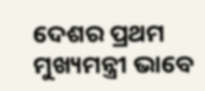ଦେଶର ପ୍ରଥମ ମୁଖ୍ୟମନ୍ତ୍ରୀ ଭାବେ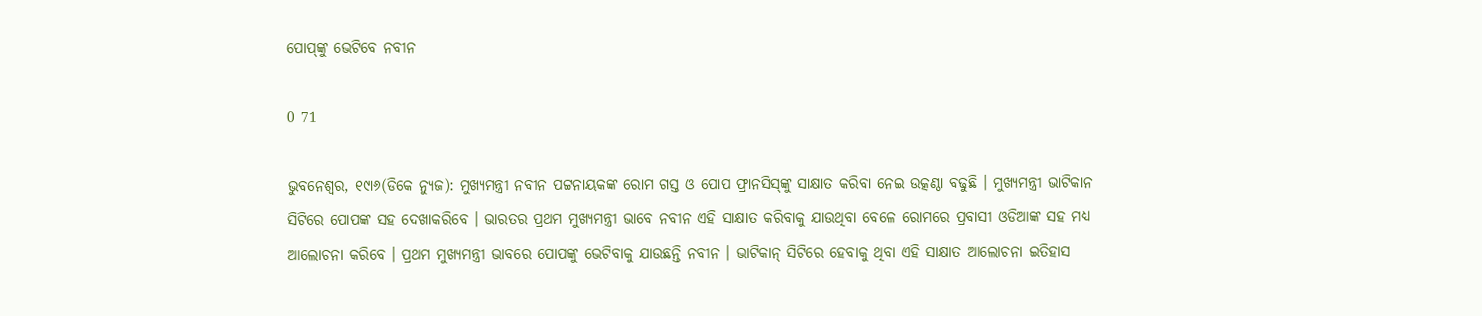ପୋପ୍‌ଙ୍କୁ ଭେଟିବେ ନବୀନ

0 71

ଭୁବନେଶ୍ୱର, ୧୯ା୬(ଡିକେ ନ୍ୟୁଜ): ମୁଖ୍ୟମନ୍ତ୍ରୀ ନବୀନ ପଟ୍ଟନାୟକଙ୍କ ରୋମ ଗସ୍ତ ଓ ପୋପ ଫ୍ରାନସିସ୍‌ଙ୍କୁ ସାକ୍ଷାତ କରିବା ନେଇ ଉତ୍କଣ୍ଠା ବଢୁଛି । ମୁଖ୍ୟମନ୍ତ୍ରୀ ଭାଟିକାନ ସିଟିରେ ପୋପଙ୍କ ସହ ଦେଖାକରିବେ । ଭାରତର ପ୍ରଥମ ମୁଖ୍ୟମନ୍ତ୍ରୀ ଭାବେ ନବୀନ ଏହି ସାକ୍ଷାତ କରିବାକୁ ଯାଉଥିବା ବେଳେ ରୋମରେ ପ୍ରବାସୀ ଓଡିଆଙ୍କ ସହ ମଧ୍ୟ ଆଲୋଚନା କରିବେ । ପ୍ରଥମ ମୁଖ୍ୟମନ୍ତ୍ରୀ ଭାବରେ ପୋପଙ୍କୁ ଭେଟିବାକୁ ଯାଉଛନ୍ତି ନବୀନ । ଭାଟିକାନ୍ ସିଟିରେ ହେବାକୁ ଥିବା ଏହି ସାକ୍ଷାତ ଆଲୋଚନା ଇତିହାସ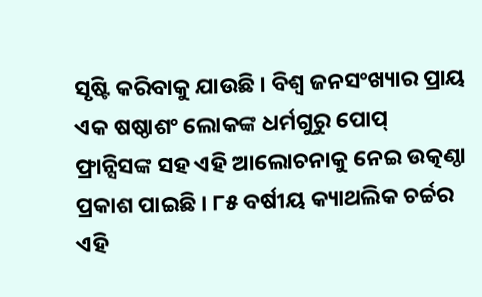ସୃଷ୍ଟି କରିବାକୁ ଯାଉଛି । ବିଶ୍ୱ ଜନସଂଖ୍ୟାର ପ୍ରାୟ ଏକ ଷଷ୍ଠାଶଂ ଲୋକଙ୍କ ଧର୍ମଗୁରୁ ପୋପ୍‌ ଫ୍ରାନ୍ସିସଙ୍କ ସହ ଏହି ଆଲୋଚନାକୁ ନେଇ ଉତ୍କଣ୍ଠା ପ୍ରକାଶ ପାଇଛି । ୮୫ ବର୍ଷୀୟ କ୍ୟାଥଲିକ ଚର୍ଚ୍ଚର ଏହି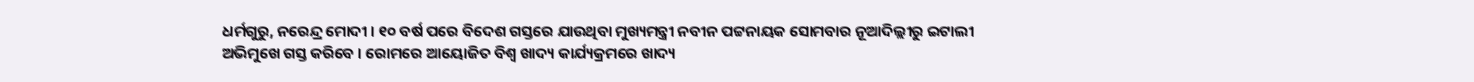ଧର୍ମଗୁରୁ, ନରେନ୍ଦ୍ର ମୋଦୀ । ୧୦ ବର୍ଷ ପରେ ବିଦେଶ ଗସ୍ତରେ ଯାଉଥିବା ମୁଖ୍ୟମନ୍ତ୍ରୀ ନବୀନ ପଟ୍ଟନାୟକ ସୋମବାର ନୂଆଦିଲ୍ଲୀରୁ ଇଟାଲୀ ଅଭିମୁଖେ ଗସ୍ତ କରିବେ । ରୋମରେ ଆୟୋଜିତ ବିଶ୍ୱ ଖାଦ୍ୟ କାର୍ଯ୍ୟକ୍ରମରେ ଖାଦ୍ୟ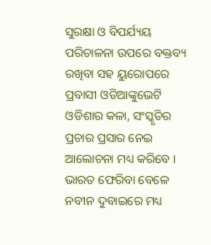ସୁରକ୍ଷା ଓ ବିପର୍ଯ୍ୟୟ ପରିଚାଳନା ଉପରେ ବକ୍ତବ୍ୟ ରଖିବା ସହ ୟୁରୋପରେ ପ୍ରବାସୀ ଓଡିଆଙ୍କୁଭେଟି ଓଡିଶାର କଳା, ସଂସ୍କୃତିର ପ୍ରଚାର ପ୍ରସାର ନେଇ ଆଲୋଚନା ମଧ୍ୟ କରିବେ । ଭାରତ ଫେରିବା ବେଳେ ନବୀନ ଦୁବାଇରେ ମଧ୍ୟ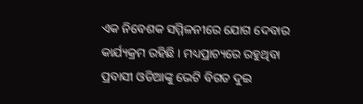ଏକ ନିବେଶକ ସମ୍ମିଳନୀରେ ଯୋଗ ଦେବାର କାର୍ଯ୍ୟକ୍ରମ ରହିଛି । ମଧ୍ୟପ୍ରାଚ୍ୟରେ ରହୁଥିବା ପ୍ରବାସୀ ଓଡିଆଙ୍କୁ ଭେଟି ବିଗତ ଦୁଇ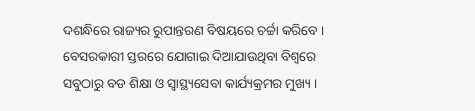ଦଶନ୍ଧିରେ ରାଜ୍ୟର ରୁପାନ୍ତରଣ ବିଷୟରେ ଚର୍ଚ୍ଚା କରିବେ । ବେସରକାରୀ ସ୍ତରରେ ଯୋଗାଇ ଦିଆଯାଉଥିବା ବିଶ୍ୱରେ ସବୁଠାରୁ ବଡ ଶିକ୍ଷା ଓ ସ୍ୱାସ୍ଥ୍ୟସେବା କାର୍ଯ୍ୟକ୍ରମର ମୁଖ୍ୟ ।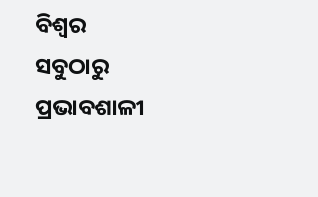ବିଶ୍ୱର
ସବୁଠାରୁ ପ୍ରଭାବଶାଳୀ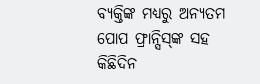ବ୍ୟକ୍ତିଙ୍କ ମଧ୍ୟରୁ ଅନ୍ୟତମ ପୋପ ଫ୍ରାନ୍ସିସ୍‌ଙ୍କ ସହ କିଛିଦିନ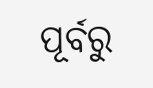ପୂର୍ବରୁ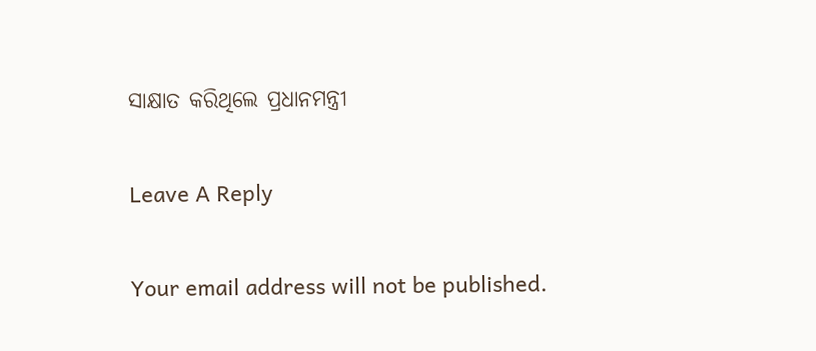ସାକ୍ଷାତ କରିଥିଲେ ପ୍ରଧାନମନ୍ତ୍ରୀ

Leave A Reply

Your email address will not be published.